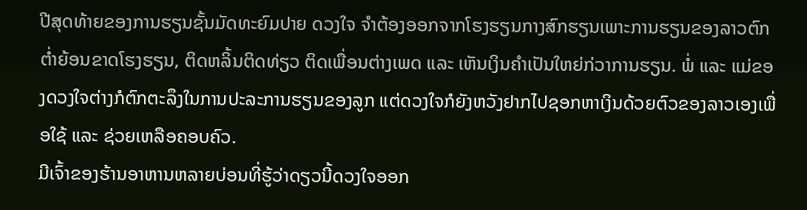ປີສຸດທ້າຍຂອງການຮຽນຊັ້ນມັດທະຍົມປາຍ ດວງໃຈ ຈຳຕ້ອງອອກຈາກໂຮງຮຽນກາງສົກຮຽນເພາະການຮຽນຂອງລາວຕົກຕໍ່າຍ້ອນຂາດໂຮງຮຽນ, ຕິດຫລິ້ນຕິດທ່ຽວ ຕິດເພື່ອນຕ່າງເພດ ແລະ ເຫັນເງິນຄຳເປັນໃຫຍ່ກ່ວາການຮຽນ. ພໍ່ ແລະ ແມ່ຂອງດວງໃຈຕ່າງກໍຕົກຕະລຶງໃນການປະລະການຮຽນຂອງລູກ ແຕ່ດວງໃຈກໍຍັງຫວັງຢາກໄປຊອກຫາເງິນດ້ວຍຕົວຂອງລາວເອງເພື່ອໃຊ້ ແລະ ຊ່ວຍເຫລືອຄອບຄົວ.
ມີເຈົ້າຂອງຮ້ານອາຫານຫລາຍບ່ອນທີ່ຮູ້ວ່າດຽວນີ້ດວງໃຈອອກ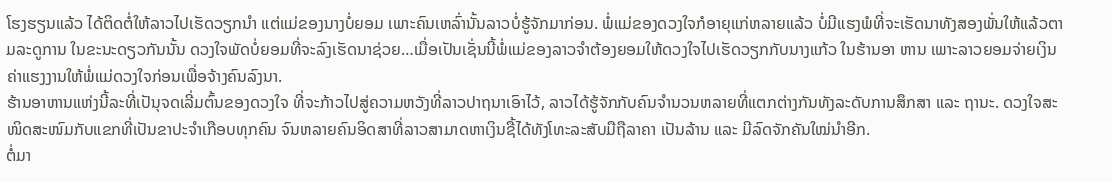ໂຮງຮຽນແລ້ວ ໄດ້ຕິດຕໍ່ໃຫ້ລາວໄປເຮັດວຽກນຳ ແຕ່ແມ່ຂອງນາງບໍ່ຍອມ ເພາະຄົນເຫລົ່ານັ້ນລາວບໍ່ຮູ້ຈັກມາກ່ອນ. ພໍ່ແມ່ຂອງດວງໃຈກໍອາຍຸແກ່ຫລາຍແລ້ວ ບໍ່ມີແຮງພໍທີ່ຈະເຮັດນາທັງສອງພັ່ນໃຫ້ແລ້ວຕາມລະດູການ ໃນຂະນະດຽວກັນນັ້ນ ດວງໃຈພັດບໍ່ຍອມທີ່ຈະລົງເຮັດນາຊ່ວຍ…ເມື່ອເປັນເຊັ່ນນີ້ພໍ່ແມ່ຂອງລາວຈຳຕ້ອງຍອມໃຫ້ດວງໃຈໄປເຮັດວຽກກັບນາງແກ້ວ ໃນຮ້ານອາ ຫານ ເພາະລາວຍອມຈ່າຍເງິນຄ່າແຮງງານໃຫ້ພໍ່ແມ່ດວງໃຈກ່ອນເພື່ອຈ້າງຄົນລົງນາ.
ຮ້ານອາຫານແຫ່ງນີ້ລະທີ່ເປັນຸຈດເລີ່ມຕົ້ນຂອງດວງໃຈ ທີ່ຈະກ້າວໄປສູ່ຄວາມຫວັງທີ່ລາວປາຖນາເອົາໄວ້, ລາວໄດ້ຮູ້ຈັກກັບຄົນຈຳນວນຫລາຍທີ່ແຕກຕ່າງກັນທັງລະດັບການສຶກສາ ແລະ ຖານະ. ດວງໃຈສະໜິດສະໜົມກັບແຂກທີ່ເປັນຂາປະຈຳເກືອບທຸກຄົນ ຈົນຫລາຍຄົນອິດສາທີ່ລາວສາມາດຫາເງິນຊື້ໄດ້ທັງໂທະລະສັບມືຖືລາຄາ ເປັນລ້ານ ແລະ ມີລົດຈັກຄັນໃໝ່ນຳອີກ.
ຕໍ່ມາ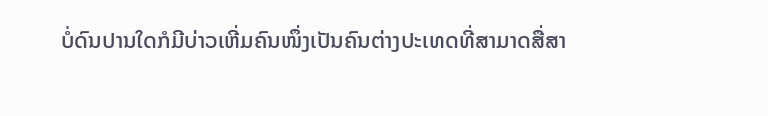ບໍ່ດົນປານໃດກໍມີບ່າວເຫີ່ມຄົນໜຶ່ງເປັນຄົນຕ່າງປະເທດທີ່ສາມາດສື່ສາ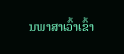ນພາສາເວົ້າເຂົ້າ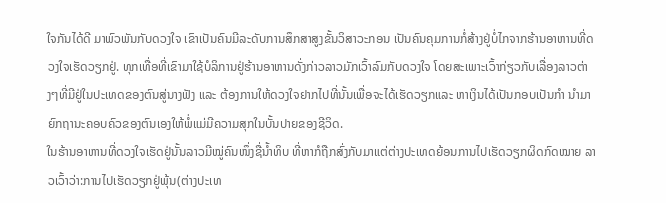ໃຈກັນໄດ້ດີ ມາພົວພັນກັບດວງໃຈ ເຂົາເປັນຄົນມີລະດັບການສຶກສາສູງຂັ້ນວິສາວະກອນ ເປັນຄົນຄຸມການກໍ່ສ້າງຢູ່ບໍ່ໄກຈາກຮ້ານອາຫານທີ່ດວງໃຈເຮັດວຽກຢູ່. ທຸກເທື່ອທີ່ເຂົາມາໃຊ້ບໍລິການຢູ່ຮ້ານອາຫານດັ່ງກ່າວລາວມັກເວົ້າລົມກັບດວງໃຈ ໂດຍສະເພາະເວົ້າກ່ຽວກັບເລື່ອງລາວຕ່າງໆທີ່ມີຢູ່ໃນປະເທດຂອງຕົນສູ່ນາງຟັງ ແລະ ຕ້ອງການໃຫ້ດວງໃຈຢາກໄປທີ່ນັ້ນເພື່ອຈະໄດ້ເຮັດວຽກແລະ ຫາເງິນໄດ້ເປັນກອບເປັນກຳ ນຳມາຍົກຖານະຄອບຄົວຂອງຕົນເອງໃຫ້ພໍ່ແມ່ມີຄວາມສຸກໃນບັ້ນປາຍຂອງຊີວິດ.
ໃນຮ້ານອາຫານທີ່ດວງໃຈເຮັດຢູ່ນັ້ນລາວມີໝູ່ຄົນໜຶ່ງຊື່ນ້ຳທິບ ທີ່ຫາກໍຖືກສົ່ງກັບມາແຕ່ຕ່າງປະເທດຍ້ອນການໄປເຮັດວຽກຜິດກົດໝາຍ ລາວເວົ້າວ່າ:ການໄປເຮັດວຽກຢູ່ພຸ້ນ(ຕ່າງປະເທ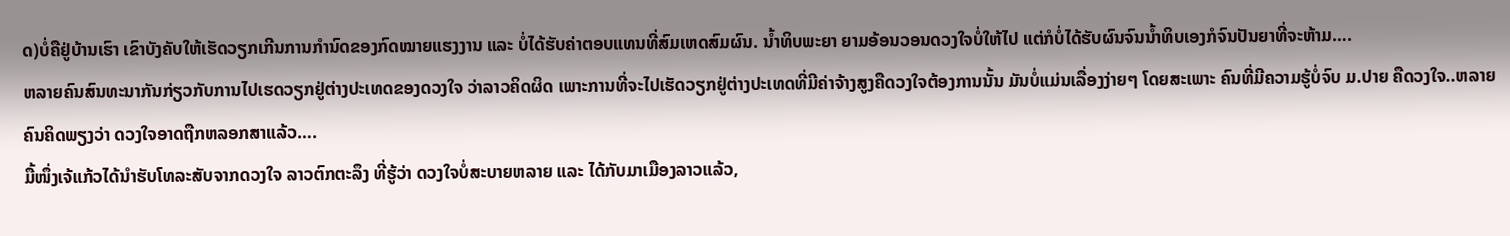ດ)ບໍ່ຄືຢູ່ບ້ານເຮົາ ເຂົາບັງຄັບໃຫ້ເຮັດວຽກເກີນການກຳນົດຂອງກົດໝາຍແຮງງານ ແລະ ບໍ່ໄດ້ຮັບຄ່າຕອບແທນທີ່ສົມເຫດສົມຜົນ. ນ້ຳທິບພະຍາ ຍາມອ້ອນວອນດວງໃຈບໍ່ໃຫ້ໄປ ແຕ່ກໍບໍ່ໄດ້ຮັບຜົນຈົນນ້ຳທິບເອງກໍຈົນປັນຍາທີ່ຈະຫ້າມ….
ຫລາຍຄົນສົນທະນາກັນກ່ຽວກັບການໄປເຮດວຽກຢູ່ຕ່າງປະເທດຂອງດວງໃຈ ວ່າລາວຄິດຜິດ ເພາະການທີ່ຈະໄປເຮັດວຽກຢູ່ຕ່າງປະເທດທີ່ມີຄ່າຈ້າງສູງຄືດວງໃຈຕ້ອງການນັ້ນ ມັນບໍ່ແມ່ນເລື່ອງງ່າຍໆ ໂດຍສະເພາະ ຄົນທີ່ມີຄວາມຮູ້ບໍ່ຈົບ ມ.ປາຍ ຄືດວງໃຈ..ຫລາຍຄົນຄິດພຽງວ່າ ດວງໃຈອາດຖືກຫລອກສາແລ້ວ….
ມື້ໜຶ່ງເຈ້ແກ້ວໄດ້ນຳຮັບໂທລະສັບຈາກດວງໃຈ ລາວຕົກຕະລຶງ ທີ່ຮູ້ວ່າ ດວງໃຈບໍ່ສະບາຍຫລາຍ ແລະ ໄດ້ກັບມາເມືອງລາວແລ້ວ,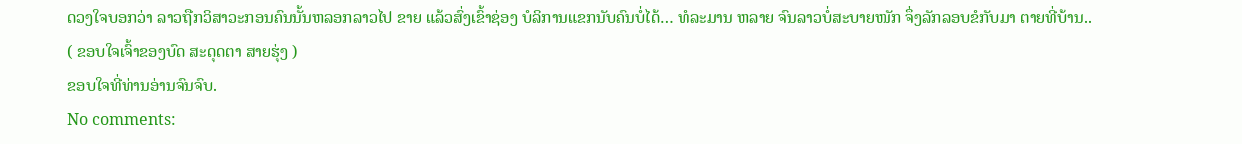ດວງໃຈບອກວ່າ ລາວຖືກວິສາວະກອນຄົນນັ້ນຫລອກລາວໄປ ຂາຍ ແລ້ວສົ່ງເຂົ້າຊ່ອງ ບໍລິການແຂກນັບຄົນບໍ່ໄດ້… ທໍລະມານ ຫລາຍ ຈົນລາວບໍ່ສະບາຍໜັກ ຈຶ່ງລັກລອບຂໍກັບມາ ຕາຍທີ່ບ້ານ..
( ຂອບໃຈເຈົ້າຂອງບົດ ສະດຸດຕາ ສາຍຮຸ່ງ )
ຂອບໃຈທີ່ທ່ານອ່ານຈົນຈົບ.
No comments: